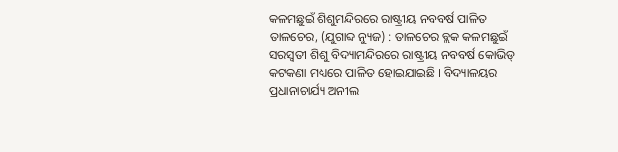କଳମଛୁଇଁ ଶିଶୁମନ୍ଦିରରେ ରାଷ୍ଟ୍ରୀୟ ନବବର୍ଷ ପାଳିତ
ତାଳଚେର, (ଯୁଗାବ୍ଦ ନ୍ୟୁଜ) : ତାଳଚେର ବ୍ଲକ କଳମଛୁଇଁ ସରସ୍ୱତୀ ଶିଶୁ ବିଦ୍ୟାମନ୍ଦିରରେ ରାଷ୍ଟ୍ରୀୟ ନବବର୍ଷ କୋଭିଡ୍ କଟକଣା ମଧ୍ୟରେ ପାଳିତ ହୋଇଯାଇଛି । ବିଦ୍ୟାଳୟର ପ୍ରଧାନାଚାର୍ଯ୍ୟ ଅନୀଲ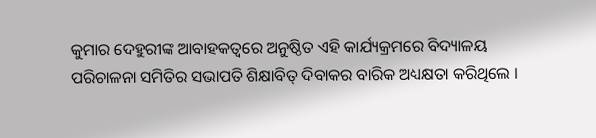କୁମାର ଦେହୁରୀଙ୍କ ଆବାହକତ୍ୱରେ ଅନୁଷ୍ଠିତ ଏହି କାର୍ଯ୍ୟକ୍ରମରେ ବିଦ୍ୟାଳୟ ପରିଚାଳନା ସମିତିର ସଭାପତି ଶିକ୍ଷାବିତ୍ ଦିବାକର ବାରିକ ଅଧ୍ୟକ୍ଷତା କରିଥିଲେ ।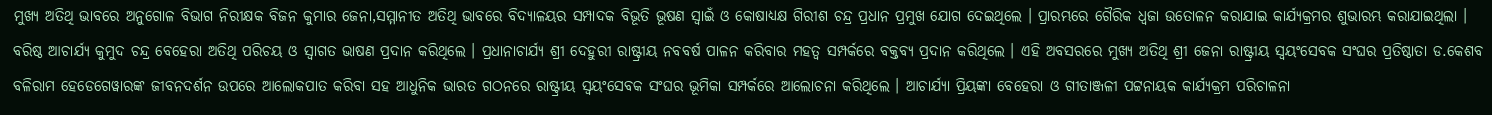ମୁଖ୍ୟ ଅତିଥି ଭାବରେ ଅନୁଗୋଳ ବିଭାଗ ନିରୀକ୍ଷକ ବିଜନ କୁମାର ଜେନା,ସମ୍ମାନୀତ ଅତିଥି ଭାବରେ ବିଦ୍ୟାଳୟର ସମ୍ପାଦକ ବିଭୂତି ଭୂଷଣ ସ୍ୱାଇଁ ଓ କୋଷାଧ୍ୟକ୍ଷ ଗିରୀଶ ଚନ୍ଦ୍ର ପ୍ରଧାନ ପ୍ରମୁଖ ଯୋଗ ଦେଇଥିଲେ । ପ୍ରାରମ୍ଭରେ ଗୈରିକ ଧ୍ୱଜା ଉତୋଳନ କରାଯାଇ କାର୍ଯ୍ୟକ୍ରମର ଶୁଭାରମ୍ଭ କରାଯାଇଥିଲା । ବରିଷ୍ଠ ଆଚାର୍ଯ୍ୟ କୁମୁଦ ଚନ୍ଦ୍ର ବେହେରା ଅତିଥି ପରିଚୟ ଓ ସ୍ୱାଗତ ଭାଷଣ ପ୍ରଦାନ କରିଥିଲେ । ପ୍ରଧାନାଚାର୍ଯ୍ୟ ଶ୍ରୀ ଦେହୁରୀ ରାଷ୍ଟ୍ରୀୟ ନବବର୍ଷ ପାଳନ କରିବାର ମହତ୍ୱ ସମ୍ପର୍କରେ ବକ୍ତବ୍ୟ ପ୍ରଦାନ କରିଥିଲେ । ଏହି ଅବସରରେ ମୁଖ୍ୟ ଅତିଥି ଶ୍ରୀ ଜେନା ରାଷ୍ଟ୍ରୀୟ ସ୍ୱୟଂସେବକ ସଂଘର ପ୍ରତିଷ୍ଠାତା ଡ.କେଶବ ବଳିରାମ ହେଡେଗେୱାରଙ୍କ ଜୀବନଦର୍ଶନ ଉପରେ ଆଲୋକପାତ କରିବା ସହ ଆଧୁନିକ ଭାରତ ଗଠନରେ ରାଷ୍ଟ୍ରୀୟ ସ୍ୱୟଂସେବକ ସଂଘର ଭୂମିକା ସମ୍ପର୍କରେ ଆଲୋଚନା କରିଥିଲେ । ଆଚାର୍ଯ୍ୟା ପ୍ରିୟଙ୍କା ବେହେରା ଓ ଗୀତାଞ୍ଜଳୀ ପଟ୍ଟନାୟକ କାର୍ଯ୍ୟକ୍ରମ ପରିଚାଳନା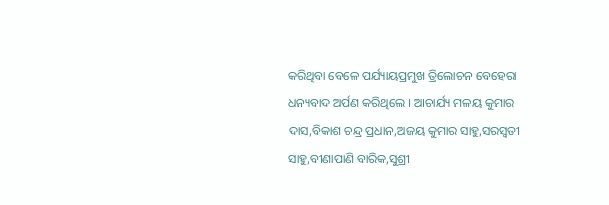କରିଥିବା ବେଳେ ପର୍ଯ୍ୟାୟପ୍ରମୁଖ ତ୍ରିଲୋଚନ ବେହେରା ଧନ୍ୟବାଦ ଅର୍ପଣ କରିଥିଲେ । ଆଚାର୍ଯ୍ୟ ମଳୟ କୁମାର ଦାସ,ବିକାଶ ଚନ୍ଦ୍ର ପ୍ରଧାନ,ଅଜୟ କୁମାର ସାହୁ,ସରସ୍ୱତୀ ସାହୁ,ବୀଣାପାଣି ବାରିକ,ସୁଶ୍ରୀ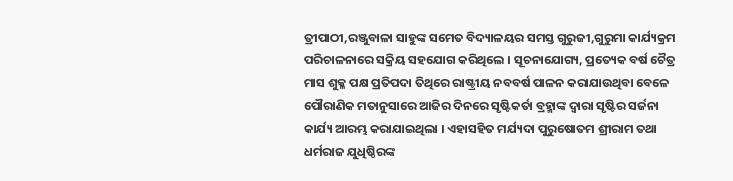ତ୍ରୀପାଠୀ,ରଞ୍ଜୁବାଳା ସାହୁଙ୍କ ସମେତ ବିଦ୍ୟାଳୟର ସମସ୍ତ ଗୁରୁଜୀ,ଗୁରୁମା କାର୍ଯ୍ୟକ୍ରମ ପରିଚାଳନାରେ ସକ୍ରିୟ ସହଯୋଗ କରିଥିଲେ । ସୂଚନାଯୋଗ୍ୟ, ପ୍ରତ୍ୟେକ ବର୍ଷ ଚୈତ୍ର ମାସ ଶୁକ୍ଳ ପକ୍ଷ ପ୍ରତିପଦା ତିଥିରେ ରାଷ୍ଟ୍ରୀୟ ନବବର୍ଷ ପାଳନ କରାଯାଉଥିବା ବେଳେ ପୌରାଣିକ ମତାନୁସାରେ ଆଜିର ଦିନରେ ସୃଷ୍ଟିକର୍ତା ବ୍ରହ୍ମାଙ୍କ ଦ୍ୱାରା ସୃଷ୍ଟିର ସର୍ଜନା କାର୍ଯ୍ୟ ଆରମ୍ଭ କରାଯାଇଥିଲା । ଏହାସହିତ ମର୍ଯ୍ୟଦା ପୁରୁଷୋତମ ଶ୍ରୀରାମ ତଥା ଧର୍ମରାଜ ଯୁଧିଷ୍ଠିରଙ୍କ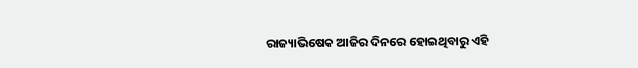ରାଜ୍ୟାଭିଷେକ ଆଜିର ଦିନରେ ହୋଇଥିବାରୁ ଏହି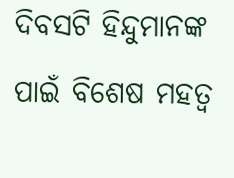ଦିବସଟି ହିନ୍ଦୁମାନଙ୍କ ପାଇଁ ବିଶେଷ ମହତ୍ୱ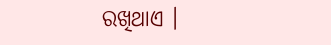ରଖିଥାଏ ।